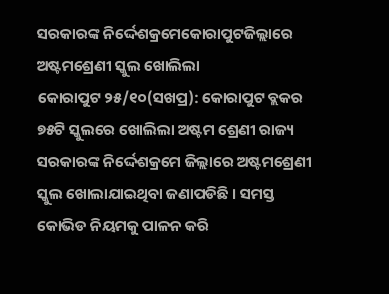ସରକାରଙ୍କ ନିର୍ଦ୍ଦେଶକ୍ରମେକୋରାପୁଟଜିଲ୍ଲାରେ ଅଷ୍ଟମଶ୍ରେଣୀ ସ୍କୁଲ ଖୋଲିଲା
କୋରାପୁଟ ୨୫/୧୦(ସଖପ୍ର): କୋରାପୁଟ ବ୍ଲକର ୭୫ଟି ସ୍କୁଲରେ ଖୋଲିଲା ଅଷ୍ଟମ ଶ୍ରେଣୀ ରାଜ୍ୟ ସରକାରଙ୍କ ନିର୍ଦ୍ଦେଶକ୍ରମେ ଜିଲ୍ଲାରେ ଅଷ୍ଟମଶ୍ରେଣୀ ସ୍କୁଲ ଖୋଲାଯାଇଥିବା ଜଣାପଡିଛି । ସମସ୍ତ କୋଭିଡ ନିୟମକୁ ପାଳନ କରି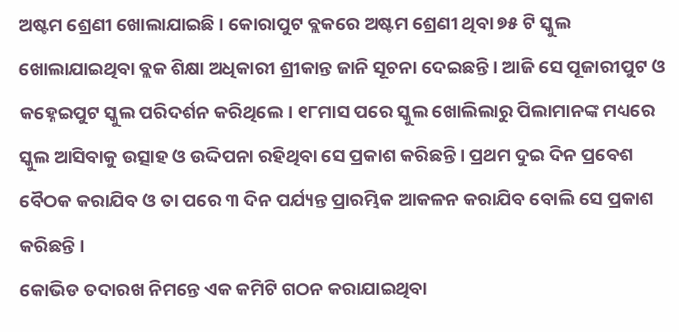ଅଷ୍ଟମ ଶ୍ରେଣୀ ଖୋଲାଯାଇଛି । କୋରାପୁଟ ବ୍ଲକରେ ଅଷ୍ଟମ ଶ୍ରେଣୀ ଥିବା ୭୫ ଟି ସ୍କୁଲ ଖୋଲାଯାଇଥିବା ବ୍ଲକ ଶିକ୍ଷା ଅଧିକାରୀ ଶ୍ରୀକାନ୍ତ ଜାନି ସୂଚନା ଦେଇଛନ୍ତି । ଆଜି ସେ ପୂଜାରୀପୁଟ ଓ କହ୍ନେଇପୁଟ ସ୍କୁଲ ପରିଦର୍ଶନ କରିଥିଲେ। ୧୮ମାସ ପରେ ସ୍କୁଲ ଖୋଲିଲାରୁ ପିଲାମାନଙ୍କ ମଧ୍ୟରେ ସ୍କୁଲ ଆସିବାକୁ ଉତ୍ସାହ ଓ ଉଦ୍ଦିପନା ରହିଥିବା ସେ ପ୍ରକାଶ କରିଛନ୍ତି । ପ୍ରଥମ ଦୁଇ ଦିନ ପ୍ରବେଶ ବୈଠକ କରାଯିବ ଓ ତା ପରେ ୩ ଦିନ ପର୍ଯ୍ୟନ୍ତ ପ୍ରାରମ୍ଭିକ ଆକଳନ କରାଯିବ ବୋଲି ସେ ପ୍ରକାଶ କରିଛନ୍ତି ।
କୋଭିଡ ତଦାରଖ ନିମନ୍ତେ ଏକ କମିଟି ଗଠନ କରାଯାଇଥିବା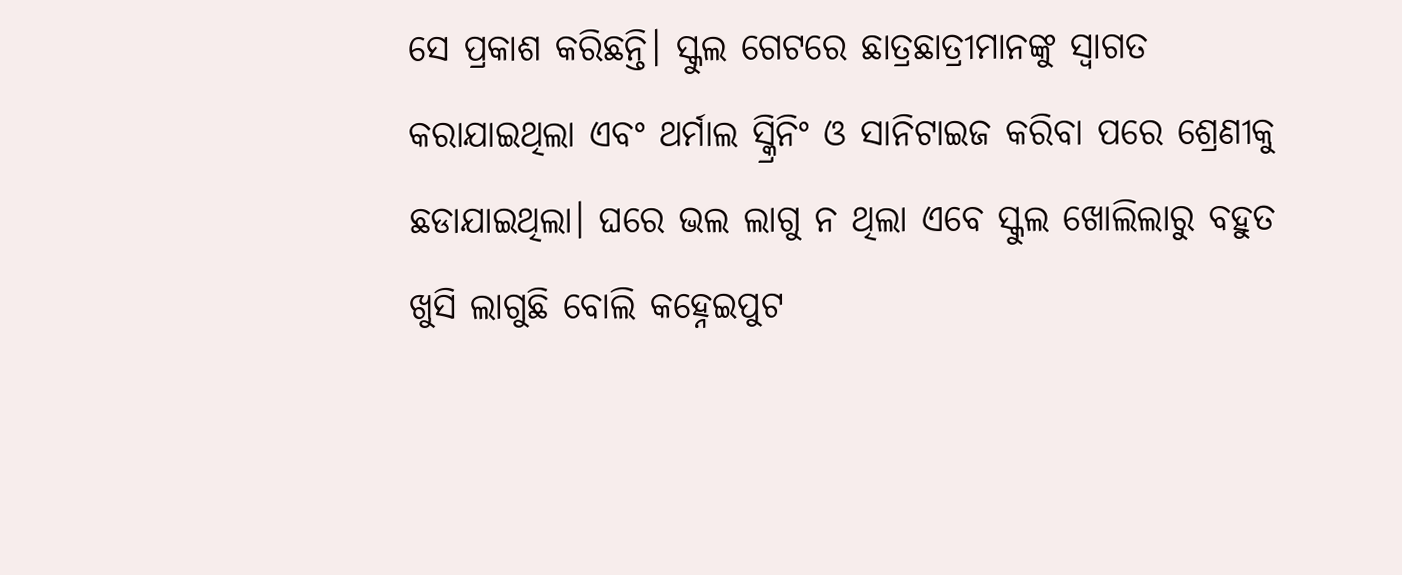ସେ ପ୍ରକାଶ କରିଛନ୍ତି। ସ୍କୁଲ ଗେଟରେ ଛାତ୍ରଛାତ୍ରୀମାନଙ୍କୁ ସ୍ୱାଗତ କରାଯାଇଥିଲା ଏବଂ ଥର୍ମାଲ ସ୍କ୍ରିନିଂ ଓ ସାନିଟାଇଜ କରିବା ପରେ ଶ୍ରେଣୀକୁ ଛଡାଯାଇଥିଲା। ଘରେ ଭଲ ଲାଗୁ ନ ଥିଲା ଏବେ ସ୍କୁଲ ଖୋଲିଲାରୁ ବହୁତ ଖୁସି ଲାଗୁଛି ବୋଲି କହ୍ନେଇପୁଟ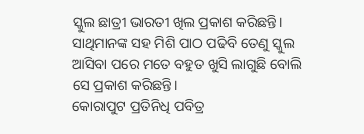ସ୍କୁଲ ଛାତ୍ରୀ ଭାରତୀ ଖିଲ ପ୍ରକାଶ କରିଛନ୍ତି। ସାଥିମାନଙ୍କ ସହ ମିଶି ପାଠ ପଢିବି ତେଣୁ ସ୍କୁଲ ଆସିବା ପରେ ମତେ ବହୁତ ଖୁସି ଲାଗୁଛି ବୋଲି ସେ ପ୍ରକାଶ କରିଛନ୍ତି।
କୋରାପୁଟ ପ୍ରତିନିଧି ପବିତ୍ର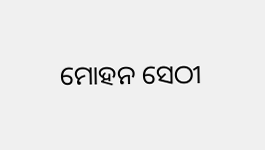ମୋହନ ସେଠୀ